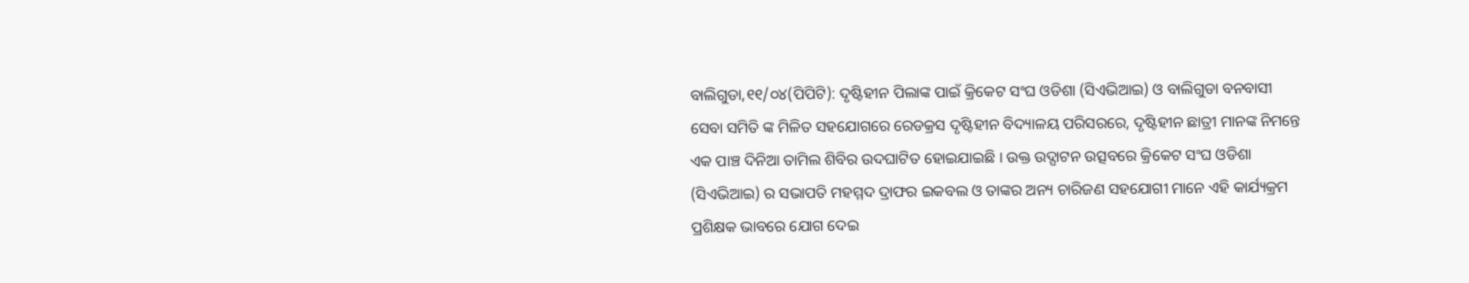ବାଲିଗୁଡା,୧୧/୦୪(ପିପିଟି): ଦୃଷ୍ଟିହୀନ ପିଲାଙ୍କ ପାଇଁ କ୍ରିକେଟ ସଂଘ ଓଡିଶା (ସିଏଭିଆଇ) ଓ ବାଲିଗୁଡା ବନବାସୀ ସେବା ସମିତି ଙ୍କ ମିଳିତ ସହଯୋଗରେ ରେଡକ୍ରସ ଦୃଷ୍ଟିହୀନ ବିଦ୍ୟାଳୟ ପରିସରରେ, ଦୃଷ୍ଟିହୀନ ଛାତ୍ରୀ ମାନଙ୍କ ନିମନ୍ତେ ଏକ ପାଞ୍ଚ ଦିନିଆ ତାମିଲ ଶିବିର ଉଦଘାଟିତ ହୋଇଯାଇଛି । ଉକ୍ତ ଉଦ୍ଘାଟନ ଉତ୍ସବରେ କ୍ରିକେଟ ସଂଘ ଓଡିଶା (ସିଏଭିଆଇ) ର ସଭାପତି ମହମ୍ମଦ ଦ୍ରାଫର ଇକବଲ ଓ ତାଙ୍କର ଅନ୍ୟ ଚାରିଜଣ ସହଯୋଗୀ ମାନେ ଏହି କାର୍ଯ୍ୟକ୍ରମ ପ୍ରଶିକ୍ଷକ ଭାବରେ ଯୋଗ ଦେଇ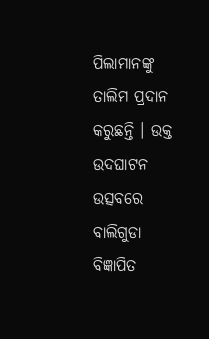ପିଲାମାନଙ୍କୁ ତାଲିମ ପ୍ରଦାନ କରୁଛନ୍ତି । ଉକ୍ତ ଉଦଘାଟନ ଉତ୍ସବରେ ବାଲିଗୁଡା ବିଜ୍ଞାପିତ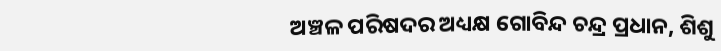ଅଞ୍ଚଳ ପରିଷଦର ଅଧ୍ୟକ୍ଷ ଗୋବିନ୍ଦ ଚନ୍ଦ୍ର ପ୍ରଧାନ, ଶିଶୁ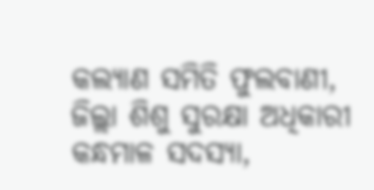କଲ୍ୟାଣ ସମିତି ଫୁଲବାଣୀ, ଜିଲ୍ଲା ଶିଶୁ ସୁରକ୍ଷା ଅଧିକାରୀ କନ୍ଧମାଳ ସଦସ୍ୟା,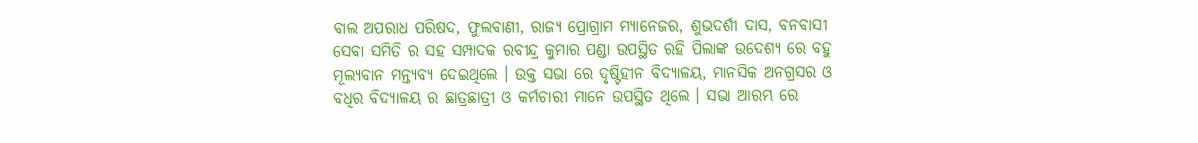ବାଲ ଅପରାଧ ପରିଷଦ, ଫୁଲବାଣୀ, ରାଜ୍ୟ ପ୍ରୋଗ୍ରାମ ମ୍ୟାନେଜର, ଶୁଭଦର୍ଶୀ ଦାସ, ବନବାସୀ ସେବା ସମିତି ର ସହ ସମ୍ପାଦକ ରବୀନ୍ଦ୍ର କୁମାର ପଣ୍ଡା ଉପସ୍ଥିତ ରହି ପିଲାଙ୍କ ଉଦେଶ୍ୟ ରେ ବହୁ ମୂଲ୍ୟବାନ ମନ୍ତ୍ୟବ୍ୟ ଦେଇଥିଲେ । ଉକ୍ତ ସଭା ରେ ଦୃଷ୍ଟିହୀନ ବିଦ୍ୟାଳୟ, ମାନସିକ ଅନଗ୍ରସର ଓ ବଧିର ବିଦ୍ୟାଳୟ ର ଛାତ୍ରଛାତ୍ରୀ ଓ କର୍ମଚାରୀ ମାନେ ଉପସ୍ଥିତ ଥିଲେ । ସଭା ଆରମ୍ଭ ରେ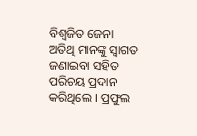ବିଶ୍ୱଜିତ ଜେନା ଅତିଥି ମାନଙ୍କୁ ସ୍ୱାଗତ ଜଣାଇବା ସହିତ ପରିଚୟ ପ୍ରଦାନ କରିଥିଲେ । ପ୍ରଫୁଲ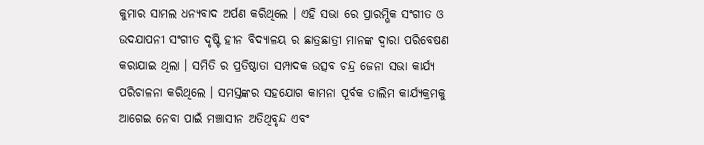କୁମାର ସାମଲ ଧନ୍ୟବାଦ ଅର୍ପଣ କରିଥିଲେ । ଏହି ସଭା ରେ ପ୍ରାରମ୍ଭିକ ସଂଗୀତ ଓ ଉଦଯାପନୀ ସଂଗୀତ ଦୃଷ୍ଟି ହୀନ ବିଦ୍ୟାଳୟ ର ଛାତ୍ରଛାତ୍ରୀ ମାନଙ୍କ ଦ୍ୱାରା ପରିବେଷଣ କରାଯାଇ ଥିଲା । ସମିତି ର ପ୍ରତିଷ୍ଠାତା ସମ୍ପାଦକ ଉତ୍ସବ ଚନ୍ଦ୍ର ଜେନା ସଭା କାର୍ଯ୍ୟ ପରିଚାଳନା କରିଥିଲେ । ସମସ୍ତଙ୍କର ସହଯୋଗ କାମନା ପୂର୍ବକ ତାଲିମ କାର୍ଯ୍ୟକ୍ରମକୁ ଆଗେଇ ନେବା ପାଇଁ ମଞ୍ଚାସୀନ ଅତିଥିବୃନ୍ଦ ଏବଂ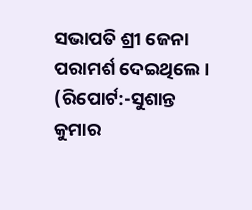ସଭାପତି ଶ୍ରୀ ଜେନା ପରାମର୍ଶ ଦେଇଥିଲେ ।
(ରିପୋର୍ଟ:-ସୁଶାନ୍ତ କୁମାର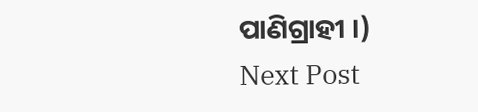ପାଣିଗ୍ରାହୀ ।)
Next Post